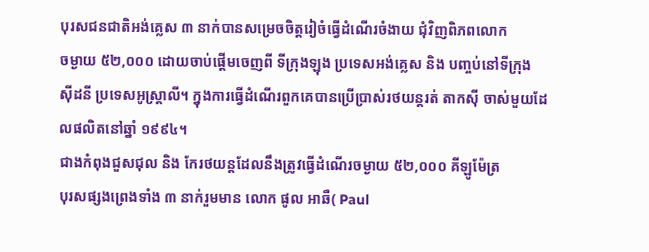បុរសជនជាតិអង់គ្លេស ៣ នាក់បានសម្រេចចិត្តរៀចំធ្វើដំណើរចំងាយ ជុំវិញពិភពលោក
ចម្ងាយ ៥២,០០០ ដោយចាប់ផ្ដើមចេញពី ទីក្រុងឡុង ប្រទេសអង់គ្លេស និង បញ្ចប់នៅទីក្រុង
ស៊ីដនី ប្រទេសអូស្ត្រាលី។ ក្នុងការធ្វើដំណើរពួកគេបានប្រើប្រាស់រថយន្តរត់ តាកស៊ី ចាស់មួយដែលផលិតនៅឆ្នាំ ១៩៩៤។
ជាងកំពុងជួសជុល និង កែរថយន្តដែលនឹងត្រូវធ្វើដំណើរចម្ងាយ ៥២,០០០ គីឡូម៉ែត្រ
បុរសផ្សងព្រេងទាំង ៣ នាក់រួមមាន លោក ផូល អាឆឺ( Paul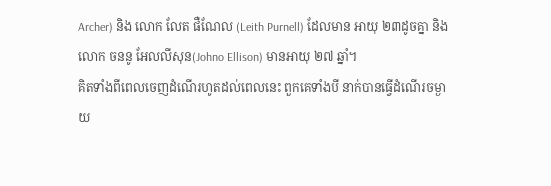Archer) និង លោក លែត ផឺណែល (Leith Purnell) ដែលមាន អាយុ ២៣ដូចគ្នា និង លោក ចននូ អែលលីសុន(Johno Ellison) មានអាយុ ២៧ ឆ្នាំ។
គិតទាំងពីពេលចេញដំណើរហូតដល់ពេលនេះ ពួកគេទាំងបី នាក់បានធ្វើដំណើរចម្ងាយ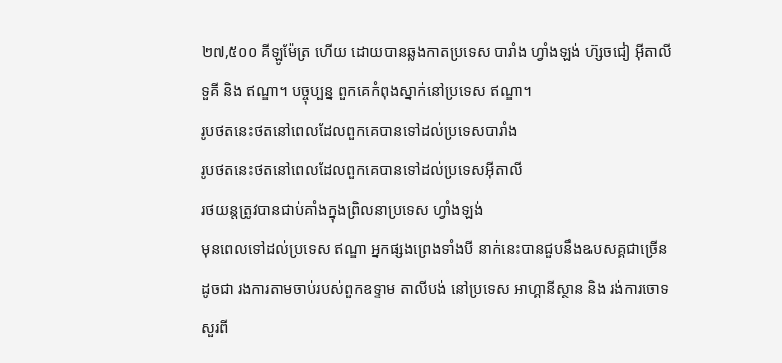២៧,៥០០ គីឡូម៉ែត្រ ហើយ ដោយបានឆ្លងកាតប្រទេស បារាំង ហ្វាំងឡង់ ហ៊្សចជៀ អ៊ីតាលី
ទួគី និង ឥណ្ឌា។ បច្ចុប្បន្ន ពួកគេកំពុងស្នាក់នៅប្រទេស ឥណ្ឌា។
រូបថតនេះថតនៅពេលដែលពួកគេបានទៅដល់ប្រទេសបារាំង
រូបថតនេះថតនៅពេលដែលពួកគេបានទៅដល់ប្រទេសអ៊ីតាលី
រថយន្តត្រូវបានជាប់គាំងក្នុងព្រិលនាប្រទេស ហ្វាំងឡង់
មុនពេលទៅដល់ប្រទេស ឥណ្ឌា អ្នកផ្សងព្រេងទាំងបី នាក់នេះបានជួបនឹងឩបសគ្គជាច្រើន
ដូចជា រងការតាមចាប់របស់ពួកឧទ្ទាម តាលីបង់ នៅប្រទេស អាហ្គានីស្ថាន និង រង់ការចោទ
សួរពី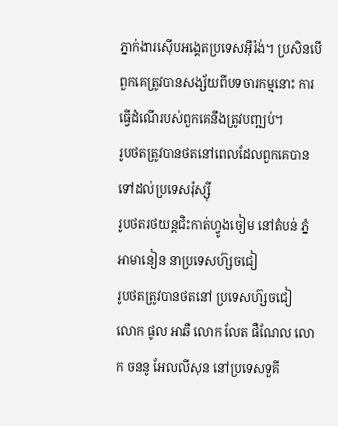ភ្នាក់ងារស៊ើបអង្គេតប្រទេសអ៊ីរ៉ង់។ ប្រសិនបើពួកគេត្រូវបានសង្ស័យពីបទចារកម្មនោះ ការធ្វើដំណើរបស់ពួកគេនឹងត្រូវបញ្ឍប់។
រូបថតត្រូវបានថតនៅពេលដែលពួកគេបានទៅដល់ប្រទេសរ៉ុស្ស៊ី
រូបថតរថយន្តជិះកាត់ហ្វូងចៀម នៅតំបន់ ភ្នំ អាមានៀន នាប្រទេសហ៊្សចជៀ
រូបថតត្រូវបានថតនៅ ប្រទេសហ៊្សចជៀ
លោក ផូល អាឆឺ លោក លែត ផឺណែល លោក ចននូ អែលលីសុន នៅប្រទេសទួគី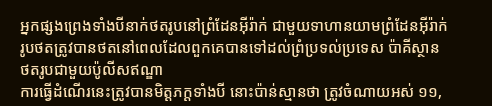អ្នកផ្សងព្រេងទាំងបីនាក់ថតរូបនៅព្រំដែនអ៊ីរ៉ាក់ ជាមួយទាហានយាមព្រំដែនអ៊ីរ៉ាក់
រូបថតត្រូវបានថតនៅពេលដែលពួកគេបានទៅដល់ព្រំប្រទល់ប្រទេស ប៉ាគីស្ថាន
ថតរូបជាមួយប៉ូលីសឥណ្ឌា
ការធ្វើដំណើរនេះត្រូវបានមិត្តភក្ដទាំងបី នោះប៉ាន់ស្មានថា ត្រូវចំណាយអស់ ១១,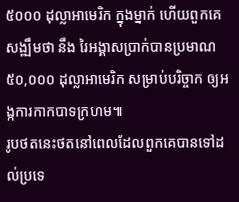៥០០០ ដុល្លាអាមេរិក ក្នុងម្នាក់ ហើយពួកគេសង្ឍឹមថា នឹង រៃអង្គាសប្រាក់បានប្រមាណ ៥០,០០០ ដុល្លាអាមេរិក សម្រាប់បរិច្ចាក ឲ្យអង្កការកាកបាទក្រហម៕
រូបថតនេះថតនៅពេលដែលពួកគេបានទៅដល់ប្រទេ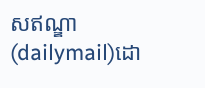សឥណ្ឌា
(dailymail)ដោ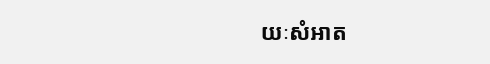យៈសំអាត